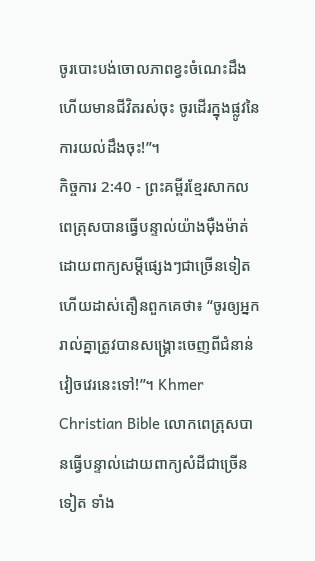ចូរបោះបង់ចោលភាពខ្វះចំណេះដឹង ហើយមានជីវិតរស់ចុះ ចូរដើរក្នុងផ្លូវនៃការយល់ដឹងចុះ!”។
កិច្ចការ 2:40 - ព្រះគម្ពីរខ្មែរសាកល ពេត្រុសបានធ្វើបន្ទាល់យ៉ាងម៉ឺងម៉ាត់ដោយពាក្យសម្ដីផ្សេងៗជាច្រើនទៀត ហើយដាស់តឿនពួកគេថា៖ “ចូរឲ្យអ្នករាល់គ្នាត្រូវបានសង្គ្រោះចេញពីជំនាន់វៀចវេរនេះទៅ!”។ Khmer Christian Bible លោកពេត្រុសបានធ្វើបន្ទាល់ដោយពាក្យសំដីជាច្រើនទៀត ទាំង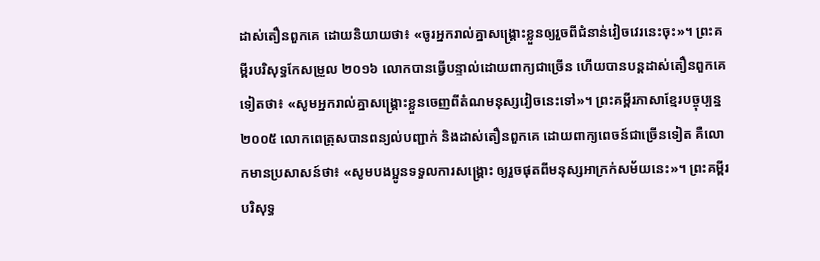ដាស់តឿនពួកគេ ដោយនិយាយថា៖ «ចូរអ្នករាល់គ្នាសង្គ្រោះខ្លួនឲ្យរួចពីជំនាន់វៀចវេរនេះចុះ»។ ព្រះគម្ពីរបរិសុទ្ធកែសម្រួល ២០១៦ លោកបានធ្វើបន្ទាល់ដោយពាក្យជាច្រើន ហើយបានបន្ដដាស់តឿនពួកគេទៀតថា៖ «សូមអ្នករាល់គ្នាសង្គ្រោះខ្លួនចេញពីតំណមនុស្សវៀចនេះទៅ»។ ព្រះគម្ពីរភាសាខ្មែរបច្ចុប្បន្ន ២០០៥ លោកពេត្រុសបានពន្យល់បញ្ជាក់ និងដាស់តឿនពួកគេ ដោយពាក្យពេចន៍ជាច្រើនទៀត គឺលោកមានប្រសាសន៍ថា៖ «សូមបងប្អូនទទួលការសង្គ្រោះ ឲ្យរួចផុតពីមនុស្សអាក្រក់សម័យនេះ»។ ព្រះគម្ពីរបរិសុទ្ធ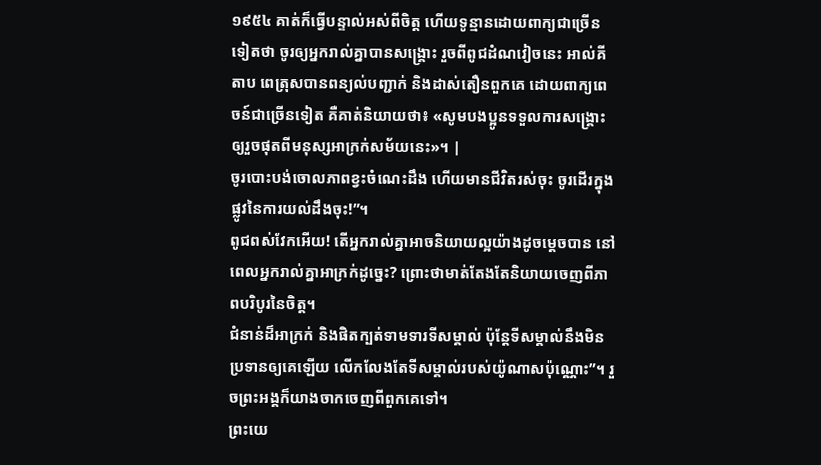១៩៥៤ គាត់ក៏ធ្វើបន្ទាល់អស់ពីចិត្ត ហើយទូន្មានដោយពាក្យជាច្រើនទៀតថា ចូរឲ្យអ្នករាល់គ្នាបានសង្គ្រោះ រួចពីពូជដំណវៀចនេះ អាល់គីតាប ពេត្រុសបានពន្យល់បញ្ជាក់ និងដាស់តឿនពួកគេ ដោយពាក្យពេចន៍ជាច្រើនទៀត គឺគាត់និយាយថា៖ «សូមបងប្អូនទទួលការសង្គ្រោះ ឲ្យរួចផុតពីមនុស្សអាក្រក់សម័យនេះ»។ |
ចូរបោះបង់ចោលភាពខ្វះចំណេះដឹង ហើយមានជីវិតរស់ចុះ ចូរដើរក្នុងផ្លូវនៃការយល់ដឹងចុះ!”។
ពូជពស់វែកអើយ! តើអ្នករាល់គ្នាអាចនិយាយល្អយ៉ាងដូចម្ដេចបាន នៅពេលអ្នករាល់គ្នាអាក្រក់ដូច្នេះ? ព្រោះថាមាត់តែងតែនិយាយចេញពីភាពបរិបូរនៃចិត្ត។
ជំនាន់ដ៏អាក្រក់ និងផិតក្បត់ទាមទារទីសម្គាល់ ប៉ុន្តែទីសម្គាល់នឹងមិនប្រទានឲ្យគេឡើយ លើកលែងតែទីសម្គាល់របស់យ៉ូណាសប៉ុណ្ណោះ”។ រួចព្រះអង្គក៏យាងចាកចេញពីពួកគេទៅ។
ព្រះយេ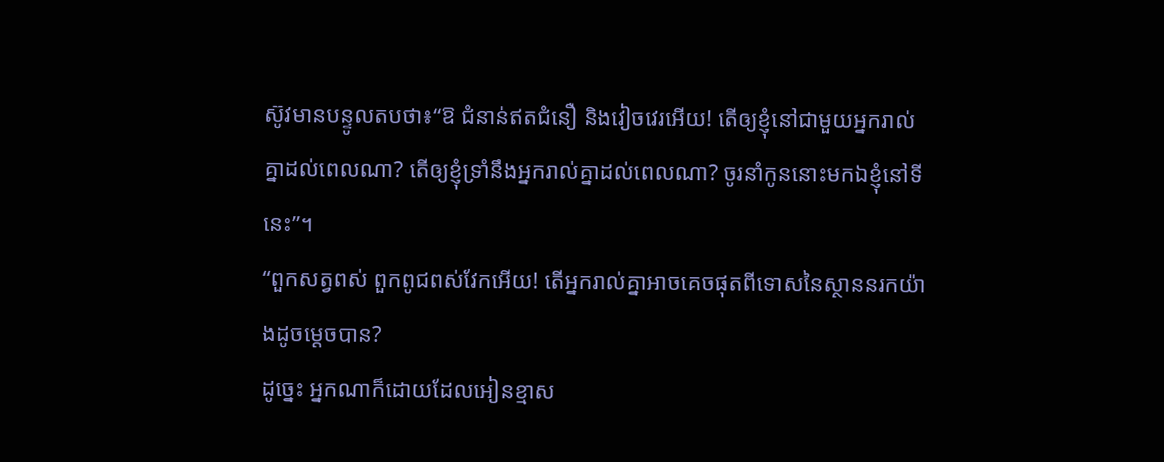ស៊ូវមានបន្ទូលតបថា៖“ឱ ជំនាន់ឥតជំនឿ និងវៀចវេរអើយ! តើឲ្យខ្ញុំនៅជាមួយអ្នករាល់គ្នាដល់ពេលណា? តើឲ្យខ្ញុំទ្រាំនឹងអ្នករាល់គ្នាដល់ពេលណា? ចូរនាំកូននោះមកឯខ្ញុំនៅទីនេះ”។
“ពួកសត្វពស់ ពួកពូជពស់វែកអើយ! តើអ្នករាល់គ្នាអាចគេចផុតពីទោសនៃស្ថាននរកយ៉ាងដូចម្ដេចបាន?
ដូច្នេះ អ្នកណាក៏ដោយដែលអៀនខ្មាស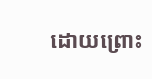ដោយព្រោះ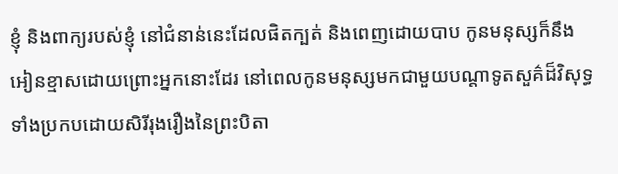ខ្ញុំ និងពាក្យរបស់ខ្ញុំ នៅជំនាន់នេះដែលផិតក្បត់ និងពេញដោយបាប កូនមនុស្សក៏នឹងអៀនខ្មាសដោយព្រោះអ្នកនោះដែរ នៅពេលកូនមនុស្សមកជាមួយបណ្ដាទូតសួគ៌ដ៏វិសុទ្ធ ទាំងប្រកបដោយសិរីរុងរឿងនៃព្រះបិតា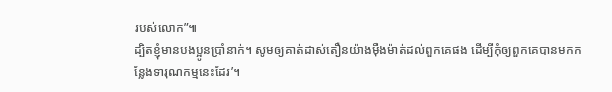របស់លោក”៕
ដ្បិតខ្ញុំមានបងប្អូនប្រាំនាក់។ សូមឲ្យគាត់ដាស់តឿនយ៉ាងម៉ឺងម៉ាត់ដល់ពួកគេផង ដើម្បីកុំឲ្យពួកគេបានមកកន្លែងទារុណកម្មនេះដែរ’។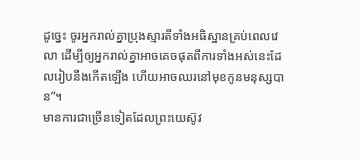ដូច្នេះ ចូរអ្នករាល់គ្នាប្រុងស្មារតីទាំងអធិស្ឋានគ្រប់ពេលវេលា ដើម្បីឲ្យអ្នករាល់គ្នាអាចគេចផុតពីការទាំងអស់នេះដែលរៀបនឹងកើតឡើង ហើយអាចឈរនៅមុខកូនមនុស្សបាន”។
មានការជាច្រើនទៀតដែលព្រះយេស៊ូវ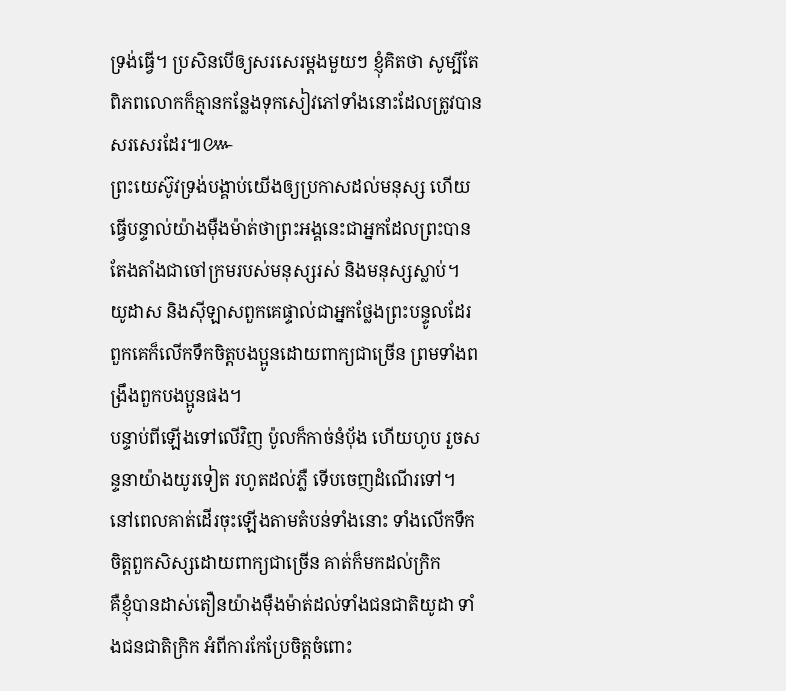ទ្រង់ធ្វើ។ ប្រសិនបើឲ្យសរសេរម្ដងមួយៗ ខ្ញុំគិតថា សូម្បីតែពិភពលោកក៏គ្មានកន្លែងទុកសៀវភៅទាំងនោះដែលត្រូវបានសរសេរដែរ៕៚
ព្រះយេស៊ូវទ្រង់បង្គាប់យើងឲ្យប្រកាសដល់មនុស្ស ហើយធ្វើបន្ទាល់យ៉ាងម៉ឺងម៉ាត់ថាព្រះអង្គនេះជាអ្នកដែលព្រះបានតែងតាំងជាចៅក្រមរបស់មនុស្សរស់ និងមនុស្សស្លាប់។
យូដាស និងស៊ីឡាសពួកគេផ្ទាល់ជាអ្នកថ្លែងព្រះបន្ទូលដែរ ពួកគេក៏លើកទឹកចិត្តបងប្អូនដោយពាក្យជាច្រើន ព្រមទាំងពង្រឹងពួកបងប្អូនផង។
បន្ទាប់ពីឡើងទៅលើវិញ ប៉ូលក៏កាច់នំប៉័ង ហើយហូប រួចសន្ទនាយ៉ាងយូរទៀត រហូតដល់ភ្លឺ ទើបចេញដំណើរទៅ។
នៅពេលគាត់ដើរចុះឡើងតាមតំបន់ទាំងនោះ ទាំងលើកទឹកចិត្តពួកសិស្សដោយពាក្យជាច្រើន គាត់ក៏មកដល់ក្រិក
គឺខ្ញុំបានដាស់តឿនយ៉ាងម៉ឺងម៉ាត់ដល់ទាំងជនជាតិយូដា ទាំងជនជាតិក្រិក អំពីការកែប្រែចិត្តចំពោះ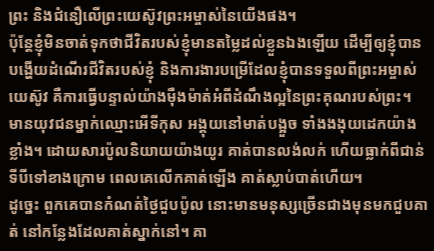ព្រះ និងជំនឿលើព្រះយេស៊ូវព្រះអម្ចាស់នៃយើងផង។
ប៉ុន្តែខ្ញុំមិនចាត់ទុកថាជីវិតរបស់ខ្ញុំមានតម្លៃដល់ខ្លួនឯងឡើយ ដើម្បីឲ្យខ្ញុំបានបង្ហើយដំណើរជីវិតរបស់ខ្ញុំ និងការងារបម្រើដែលខ្ញុំបានទទួលពីព្រះអម្ចាស់យេស៊ូវ គឺការធ្វើបន្ទាល់យ៉ាងម៉ឺងម៉ាត់អំពីដំណឹងល្អនៃព្រះគុណរបស់ព្រះ។
មានយុវជនម្នាក់ឈ្មោះអើទីកុស អង្គុយនៅមាត់បង្អួច ទាំងងងុយដេកយ៉ាងខ្លាំង។ ដោយសារប៉ូលនិយាយយ៉ាងយូរ គាត់បានលង់លក់ ហើយធ្លាក់ពីជាន់ទីបីទៅខាងក្រោម ពេលគេលើកគាត់ឡើង គាត់ស្លាប់បាត់ហើយ។
ដូច្នេះ ពួកគេបានកំណត់ថ្ងៃជួបប៉ូល នោះមានមនុស្សច្រើនជាងមុនមកជួបគាត់ នៅកន្លែងដែលគាត់ស្នាក់នៅ។ គា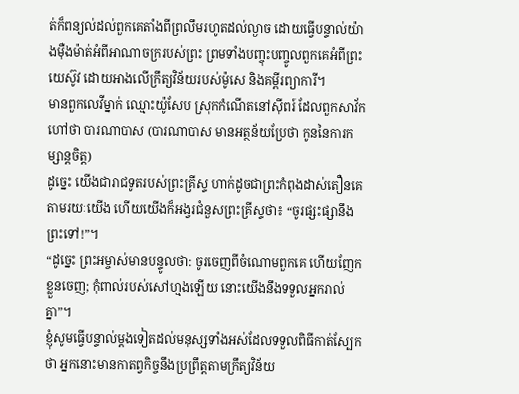ត់ក៏ពន្យល់ដល់ពួកគេតាំងពីព្រលឹមរហូតដល់ល្ងាច ដោយធ្វើបន្ទាល់យ៉ាងម៉ឺងម៉ាត់អំពីអាណាចក្ររបស់ព្រះ ព្រមទាំងបញ្ចុះបញ្ចូលពួកគេអំពីព្រះយេស៊ូវ ដោយអាងលើក្រឹត្យវិន័យរបស់ម៉ូសេ និងគម្ពីរព្យាការី។
មានពួកលេវីម្នាក់ ឈ្មោះយ៉ូសែប ស្រុកកំណើតនៅស៊ីពរ៍ ដែលពួកសាវ័កហៅថា បារណាបាស (បារណាបាស មានអត្ថន័យប្រែថា កូននៃការកម្សាន្តចិត្ត)
ដូច្នេះ យើងជារាជទូតរបស់ព្រះគ្រីស្ទ ហាក់ដូចជាព្រះកំពុងដាស់តឿនគេតាមរយៈយើង ហើយយើងក៏អង្វរជំនួសព្រះគ្រីស្ទថា៖ “ចូរផ្សះផ្សានឹងព្រះទៅ!”។
“ដូច្នេះ ព្រះអម្ចាស់មានបន្ទូលថា: ចូរចេញពីចំណោមពួកគេ ហើយញែកខ្លួនចេញ; កុំពាល់របស់សៅហ្មងឡើយ នោះយើងនឹងទទួលអ្នករាល់គ្នា”។
ខ្ញុំសូមធ្វើបន្ទាល់ម្ដងទៀតដល់មនុស្សទាំងអស់ដែលទទួលពិធីកាត់ស្បែកថា អ្នកនោះមានកាតព្វកិច្ចនឹងប្រព្រឹត្តតាមក្រឹត្យវិន័យ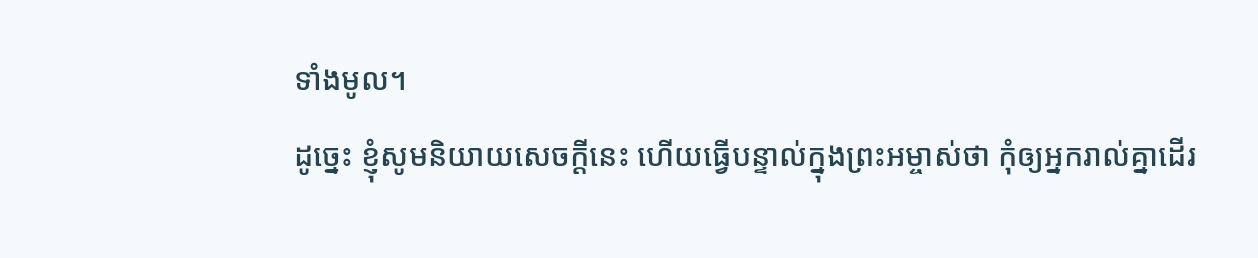ទាំងមូល។
ដូច្នេះ ខ្ញុំសូមនិយាយសេចក្ដីនេះ ហើយធ្វើបន្ទាល់ក្នុងព្រះអម្ចាស់ថា កុំឲ្យអ្នករាល់គ្នាដើរ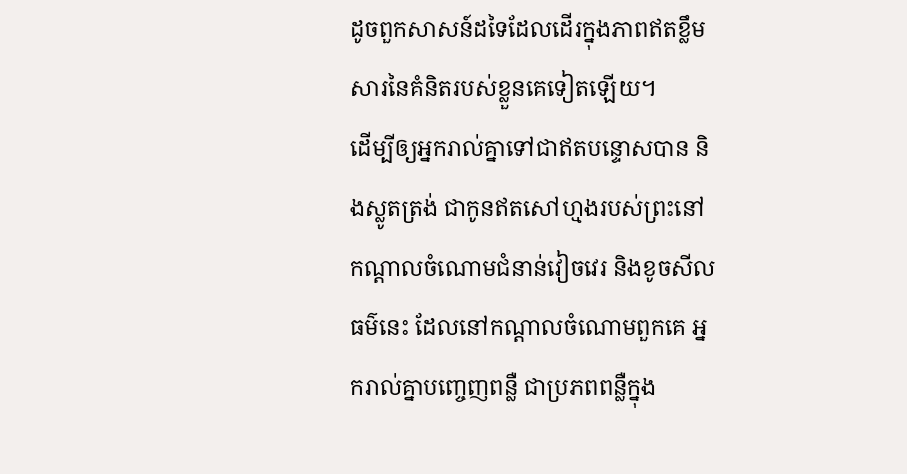ដូចពួកសាសន៍ដទៃដែលដើរក្នុងភាពឥតខ្លឹមសារនៃគំនិតរបស់ខ្លួនគេទៀតឡើយ។
ដើម្បីឲ្យអ្នករាល់គ្នាទៅជាឥតបន្ទោសបាន និងស្លូតត្រង់ ជាកូនឥតសៅហ្មងរបស់ព្រះនៅកណ្ដាលចំណោមជំនាន់វៀចវេរ និងខូចសីលធម៌នេះ ដែលនៅកណ្ដាលចំណោមពួកគេ អ្នករាល់គ្នាបញ្ចេញពន្លឺ ជាប្រភពពន្លឺក្នុង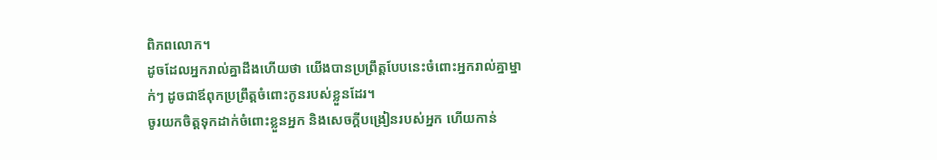ពិភពលោក។
ដូចដែលអ្នករាល់គ្នាដឹងហើយថា យើងបានប្រព្រឹត្តបែបនេះចំពោះអ្នករាល់គ្នាម្នាក់ៗ ដូចជាឪពុកប្រព្រឹត្តចំពោះកូនរបស់ខ្លួនដែរ។
ចូរយកចិត្តទុកដាក់ចំពោះខ្លួនអ្នក និងសេចក្ដីបង្រៀនរបស់អ្នក ហើយកាន់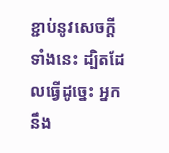ខ្ជាប់នូវសេចក្ដីទាំងនេះ ដ្បិតដែលធ្វើដូច្នេះ អ្នកនឹង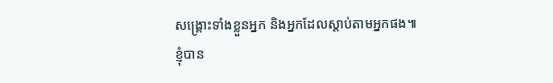សង្គ្រោះទាំងខ្លួនអ្នក និងអ្នកដែលស្ដាប់តាមអ្នកផង៕
ខ្ញុំបាន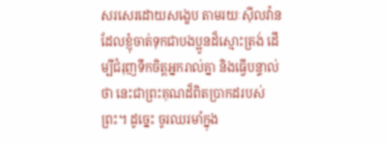សរសេរដោយសង្ខេប តាមរយៈស៊ីលវ៉ានដែលខ្ញុំចាត់ទុកជាបងប្អូនដ៏ស្មោះត្រង់ ដើម្បីជំរុញទឹកចិត្តអ្នករាល់គ្នា និងធ្វើបន្ទាល់ថា នេះជាព្រះគុណដ៏ពិតប្រាកដរបស់ព្រះ។ ដូច្នេះ ចូរឈរមាំក្នុង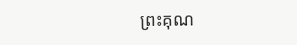ព្រះគុណ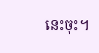នេះចុះ។